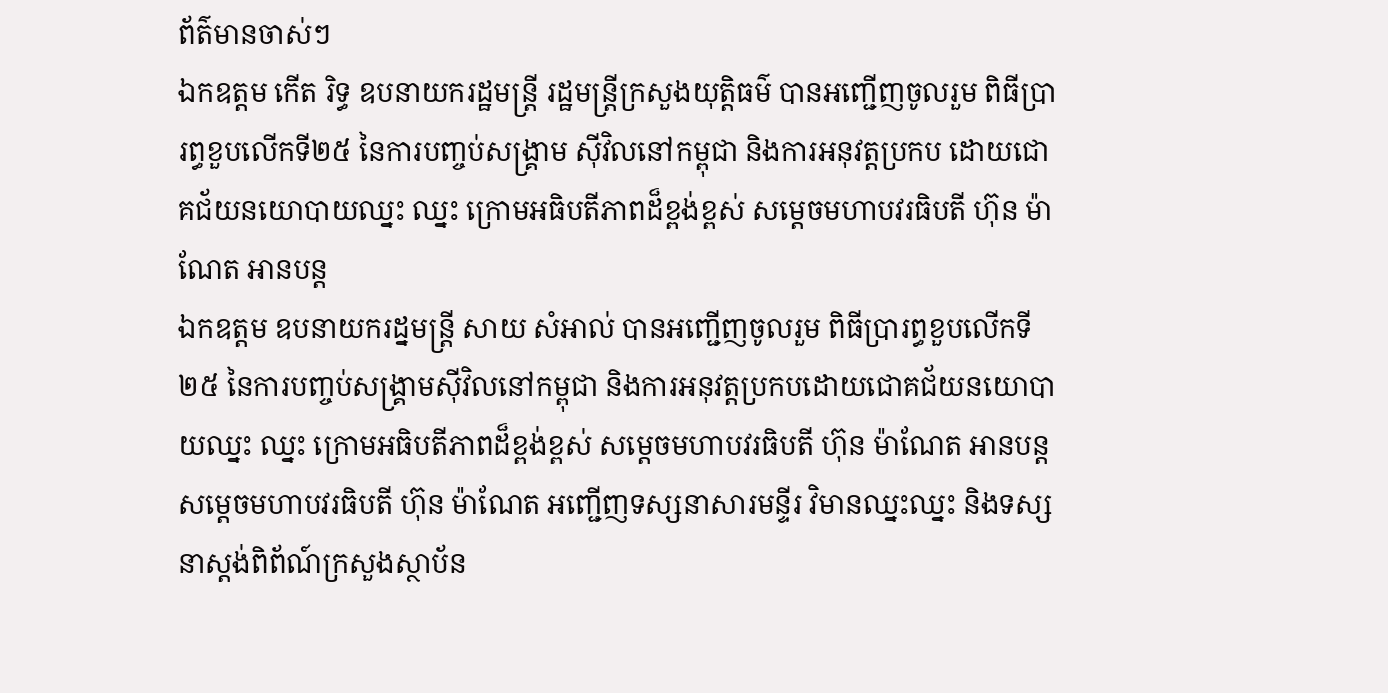ព័ត៌មានចាស់ៗ
ឯកឧត្តម កើត រិទ្ធ ឧបនាយករដ្ឋមន្រ្តី រដ្ឋមន្រ្តីក្រសួងយុត្តិធម៌ បានអញ្ជើញចូលរួម ពិធីប្រារព្ធខួបលើកទី២៥ នៃការបញ្ចប់សង្គ្រាម ស៊ីវិលនៅកម្ពុជា និងការអនុវត្តប្រកប ដោយជោគជ័យនយោបាយឈ្នះ ឈ្នះ ក្រោមអធិបតីភាពដ៏ខ្ពង់ខ្ពស់ សម្តេចមហាបវរធិបតី ហ៊ុន ម៉ាណែត អានបន្ត
ឯកឧត្តម ឧបនាយករដ្នមន្ត្រី សាយ សំអាល់ បានអញ្ជើញចូលរួម ពិធីប្រារព្ធខួបលើកទី២៥ នៃការបញ្ចប់សង្គ្រាមស៊ីវិលនៅកម្ពុជា និងការអនុវត្តប្រកបដោយជោគជ័យនយោបាយឈ្នះ ឈ្នះ ក្រោមអធិបតីភាពដ៏ខ្ពង់ខ្ពស់ សម្តេចមហាបវរធិបតី ហ៊ុន ម៉ាណែត អានបន្ត
សម្ដេចមហាបវរធិបតី ហ៊ុន ម៉ាណែត អញ្ជើញទស្សនាសារមន្ទីរ វិមានឈ្នះឈ្នះ និងទស្សនាស្តង់ពិព័ណ៍ក្រសួងស្ថាប័ន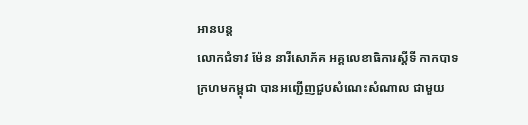អានបន្ត
លោកជំទាវ ម៉ែន នារីសោភ័គ អគ្គលេខាធិការស្តីទី កាកបាទក្រហមកម្ពុជា បានអញ្ជើញជួបសំណេះសំណាល ជាមួយ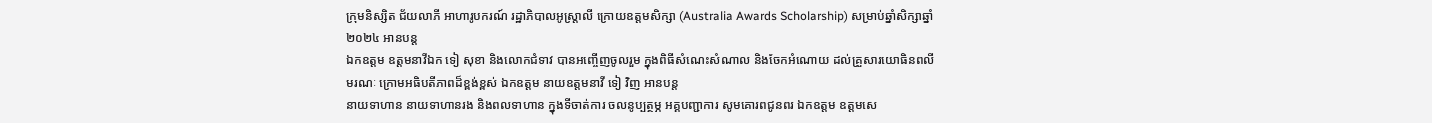ក្រុមនិស្សិត ជ័យលាភី អាហារូបករណ៍ រដ្ឋាភិបាលអូស្ត្រាលី ក្រោយឧត្តមសិក្សា (Australia Awards Scholarship) សម្រាប់ឆ្នាំសិក្សាឆ្នាំ២០២៤ អានបន្ត
ឯកឧត្តម ឧត្តមនាវីឯក ទៀ សុខា និងលោកជំទាវ បានអញ្ចើញចូលរួម ក្នុងពិធីសំណេះសំណាល និងចែកអំណោយ ដល់គ្រួសារយោធិនពលី មរណៈ ក្រោមអធិបតីភាពដ៏ខ្ពង់ខ្ពស់ ឯកឧត្តម នាយឧត្តមនាវី ទៀ វិញ អានបន្ត
នាយទាហាន នាយទាហានរង និងពលទាហាន ក្នុងទីចាត់ការ ចលនូប្បត្ថម្ភ អគ្គបញ្ជាការ សូមគោរពជូនពរ ឯកឧត្តម ឧត្ដមសេ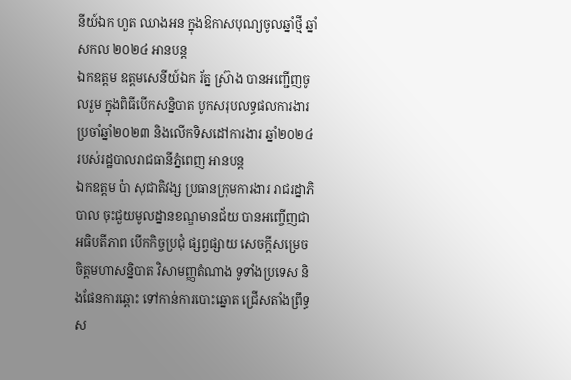នីយ៍ឯក ហួត ឈាងអន ក្នុងឱកាសបុណ្យចូលឆ្នាំថ្មី ឆ្នាំសកល ២០២៤ អានបន្ត
ឯកឧត្តម ឧត្តមសេនីយ៍ឯក រ័ត្ន ស្រ៊ាង បានអញ្ជើញចូលរួម ក្នុងពិធីបេីកសន្និបាត បូកសរុបលទ្ធផលការងារ ប្រចាំឆ្នាំ២០២៣ និងលេីកទិសដៅការងារ ឆ្នាំ២០២៤ របស់រដ្ឋបាលរាជធានីភ្នំពេញ អានបន្ត
ឯកឧត្តម ប៉ា សុជាតិវង្ស ប្រធានក្រុមការងារ រាជរដ្នាភិបាល ចុះជួយមូលដ្នានខណ្ឌមានជ័យ បានអញ្ចើញជាអធិបតីភាព បើកកិច្ចប្រជុំ ផ្សព្វផ្សាយ សេចក្តីសម្រេចចិត្តមហាសន្និបាត វិសាមញ្ញតំណាង ទូទាំងប្រទេស និងផែនការឆ្ពោះ ទៅកាន់ការបោះឆ្នោត ជ្រើសតាំងព្រឹទ្ធស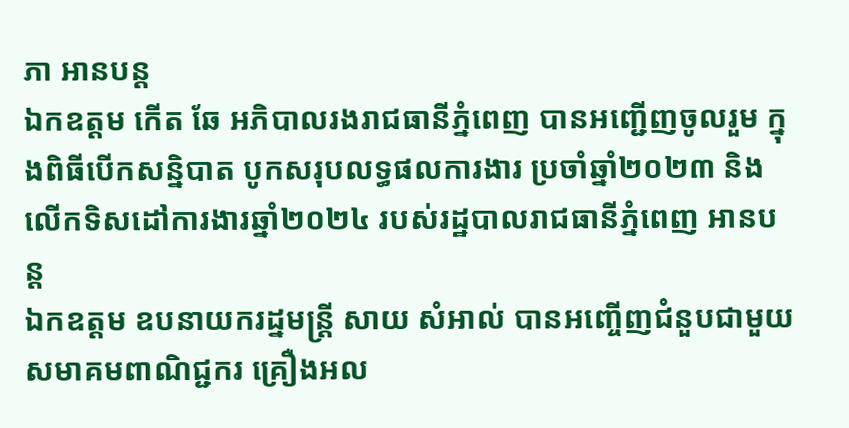ភា អានបន្ត
ឯកឧត្តម កើត ឆែ អភិបាលរងរាជធានីភ្នំពេញ បានអញ្ជើញចូលរួម ក្នុងពិធីបេីកសន្និបាត បូកសរុបលទ្ធផលការងារ ប្រចាំឆ្នាំ២០២៣ និងលេីកទិសដៅការងារឆ្នាំ២០២៤ របស់រដ្ឋបាលរាជធានីភ្នំពេញ អានបន្ត
ឯកឧត្តម ឧបនាយករដ្នមន្ត្រី សាយ សំអាល់ បានអញ្ចើញជំនួបជាមួយ សមាគមពាណិជ្ជករ គ្រឿងអល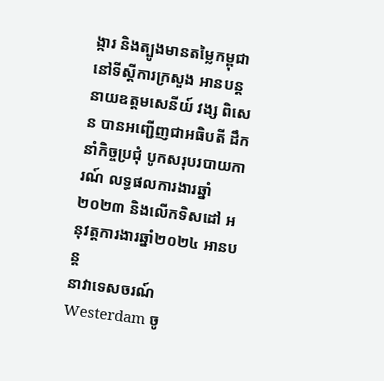ង្ការ និងត្បូងមានតម្លៃកម្ពុជា នៅទីស្ដីការក្រសួង អានបន្ត
នាយឧត្ដមសេនីយ៍ វង្ស ពិសេន បានអញ្ជើញជាអធិបតី ដឹកនាំកិច្ចប្រជុំ បូកសរុបរបាយការណ៍ លទ្ធផលការងារឆ្នាំ២០២៣ និងលើកទិសដៅ អនុវត្តការងារឆ្នាំ២០២៤ អានបន្ត
នាវាទេសចរណ៍ Westerdam ចូ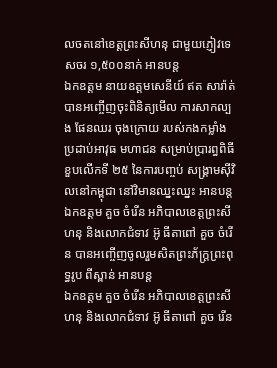លចតនៅខេត្តព្រះសីហនុ ជាមួយភ្ញៀវទេសចរ ១,៥០០នាក់ អានបន្ត
ឯកឧត្តម នាយឧត្តមសេនីយ៍ ឥត សារ៉ាត់ បានអញ្ចើញចុះពិនិត្យមើល ការសាកល្បង ផែនឈរ ចុងក្រោយ របស់កងកម្លាំង ប្រដាប់អាវុធ មហាជន សម្រាប់ប្រារព្ធពិធីខួបលើកទី ២៥ នៃការបញ្ចប់ សង្គ្រាមស៊ីវិលនៅកម្ពុជា នៅវិមានឈ្នះឈ្នះ អានបន្ត
ឯកឧត្តម គួច ចំរើន អភិបាលខេត្តព្រះសីហនុ និងលោកជំទាវ អ៊ូ ធីតាពៅ គួច ចំរើន បានអញ្ចើញចូលរួមសិតព្រះភ័ក្ត្រព្រះពុទ្ធរូប ពីស្ពាន់ អានបន្ត
ឯកឧត្តម គួច ចំរើន អភិបាលខេត្តព្រះសីហនុ និងលោកជំទាវ អ៊ូ ធីតាពៅ គួច រើន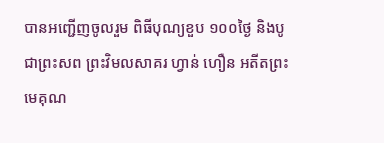បានអញ្ជើញចូលរួម ពិធីបុណ្យខួប ១០០ថ្ងៃ និងបូជាព្រះសព ព្រះវិមលសាគរ ហ្វាន់ ហឿន អតីតព្រះមេគុណ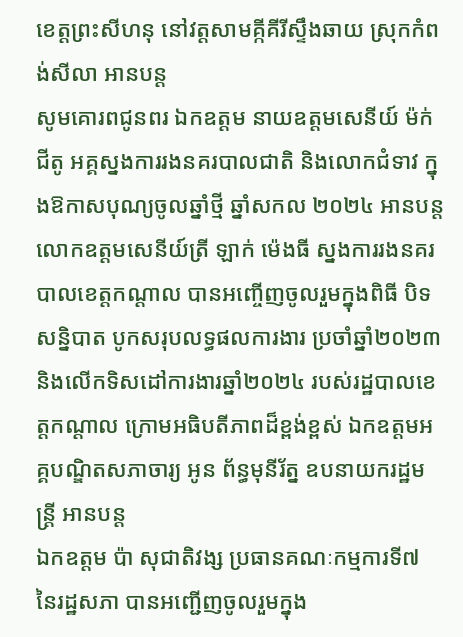ខេត្តព្រះសីហនុ នៅវត្តសាមគ្កីគីរីស្ទឹងឆាយ ស្រុកកំពង់សីលា អានបន្ត
សូមគោរពជូនពរ ឯកឧត្តម នាយឧត្តមសេនីយ៍ ម៉ក់ ជីតូ អគ្គស្នងការរងនគរបាលជាតិ និងលោកជំទាវ ក្នុងឱកាសបុណ្យចូលឆ្នាំថ្មី ឆ្នាំសកល ២០២៤ អានបន្ត
លោកឧត្តមសេនីយ៍ត្រី ឡាក់ ម៉េងធី ស្នងការរងនគរបាលខេត្តកណ្ដាល បានអញ្ចើញចូលរួមក្នុងពិធី បិទសន្និបាត បូកសរុបលទ្ធផលការងារ ប្រចាំឆ្នាំ២០២៣ និងលើកទិសដៅការងារឆ្នាំ២០២៤ របស់រដ្ឋបាលខេត្តកណ្ដាល ក្រោមអធិបតីភាពដ៏ខ្ពង់ខ្ពស់ ឯកឧត្តមអគ្គបណ្ឌិតសភាចារ្យ អូន ព័ន្ធមុនីរ័ត្ន ឧបនាយករដ្ឋមន្ត្រី អានបន្ត
ឯកឧត្តម ប៉ា សុជាតិវង្ស ប្រធានគណៈកម្មការទី៧ នៃរដ្ឋសភា បានអញ្ជើញចូលរួមក្នុង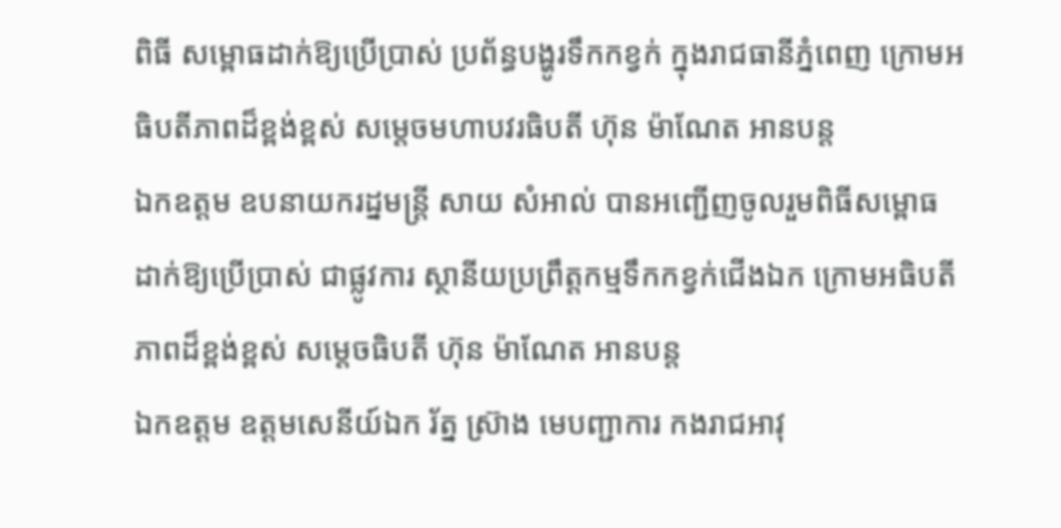ពិធី សម្ពោធដាក់ឱ្យប្រើប្រាស់ ប្រព័ន្ធបង្ហូរទឹកកខ្វក់ ក្នុងរាជធានីភ្នំពេញ ក្រោមអធិបតីភាពដ៏ខ្ពង់ខ្ពស់ សម្តេចមហាបវរធិបតី ហ៊ុន ម៉ាណែត អានបន្ត
ឯកឧត្តម ឧបនាយករដ្នមន្ត្រី សាយ សំអាល់ បានអញ្ជើញចូលរួមពិធីសម្ពោធ ដាក់ឱ្យប្រើប្រាស់ ជាផ្លូវការ ស្ថានីយប្រព្រឹត្តកម្មទឹកកខ្វក់ជេីងឯក ក្រោមអធិបតីភាពដ៏ខ្ពង់ខ្ពស់ សម្ដេចធិបតី ហ៊ុន ម៉ាណែត អានបន្ត
ឯកឧត្តម ឧត្តមសេនីយ៍ឯក រ័ត្ន ស្រ៊ាង មេបញ្ជាការ កងរាជអាវុ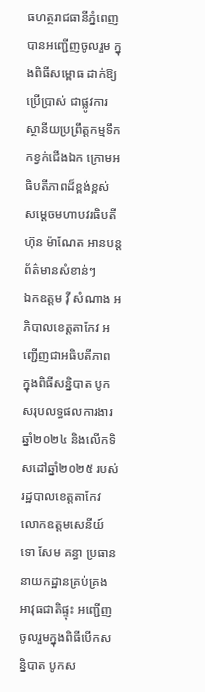ធហត្ថរាជធានីភ្នំពេញ បានអញ្ជើញចូលរួម ក្នុងពិធីសម្ពោធ ដាក់ឱ្យប្រើប្រាស់ ជាផ្លូវការ ស្ថានីយប្រព្រឹត្តកម្មទឹកកខ្វក់ជេីងឯក ក្រោមអធិបតីភាពដ៏ខ្ពង់ខ្ពស់ សម្ដេចមហាបវរធិបតី ហ៊ុន ម៉ាណែត អានបន្ត
ព័ត៌មានសំខាន់ៗ
ឯកឧត្តម វ៉ី សំណាង អភិបាលខេត្តតាកែវ អញ្ជើញជាអធិបតីភាព ក្នុងពិធីសន្និបាត បូកសរុបលទ្ធផលការងារឆ្នាំ២០២៤ និងលើកទិសដៅឆ្នាំ២០២៥ របស់រដ្ឋបាលខេត្តតាកែវ
លោកឧត្តមសេនីយ៍ទោ សែម គន្ធា ប្រធាននាយកដ្ឋានគ្រប់គ្រងអាវុធជាតិផ្ទុះ អញ្ជើញចូលរួមក្នុងពិធីបើកសន្និបាត បូកស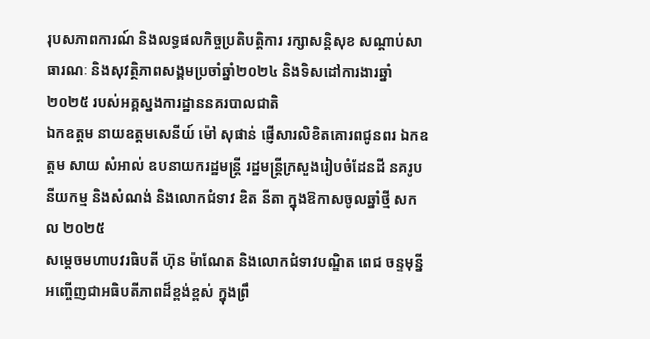រុបសភាពការណ៍ និងលទ្ធផលកិច្ចប្រតិបត្តិការ រក្សាសន្តិសុខ សណ្តាប់សាធារណៈ និងសុវត្ថិភាពសង្គមប្រចាំឆ្នាំ២០២៤ និងទិសដៅការងារឆ្នាំ២០២៥ របស់អគ្គស្នងការដ្ឋាននគរបាលជាតិ
ឯកឧត្តម នាយឧត្តមសេនីយ៍ ម៉ៅ សុផាន់ ផ្ញើសារលិខិតគោរពជូនពរ ឯកឧត្ដម សាយ សំអាល់ ឧបនាយករដ្ឋមន្ត្រី រដ្ឋមន្ត្រីក្រសួងរៀបចំដែនដី នគរូបនីយកម្ម និងសំណង់ និងលោកជំទាវ ឌិត នីតា ក្នុងឱកាសចូលឆ្នាំថ្មី សកល ២០២៥
សម្ដេចមហាបវរធិបតី ហ៊ុន ម៉ាណែត និងលោកជំទាវបណ្ឌិត ពេជ ចន្ទមុន្នី អញ្ចើញជាអធិបតីភាពដ៏ខ្ពង់ខ្ពស់ ក្នុងព្រឹ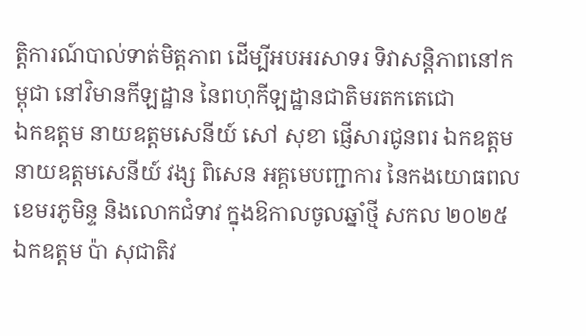ត្តិការណ៍បាល់ទាត់មិត្តភាព ដើម្បីអបអរសាទរ ទិវាសន្តិភាពនៅកម្ពុជា នៅវិមានកីឡដ្ឋាន នៃពហុកីឡដ្ឋានជាតិមរតកតេជោ
ឯកឧត្តម នាយឧត្តមសេនីយ៍ សៅ សុខា ផ្ញើសារជូនពរ ឯកឧត្តម នាយឧត្តមសេនីយ៍ វង្ស ពិសេន អគ្គមេបញ្ជាការ នៃកងយោធពលខេមរភូមិន្ទ និងលោកជំទាវ ក្នុងឱកាលចូលឆ្នាំថ្មី សកល ២០២៥
ឯកឧត្តម ប៉ា សុជាតិវ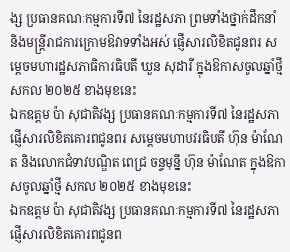ង្ស ប្រធានគណៈកម្មការទី៧ នៃរដ្ឋសភា ព្រមទាំងថ្នាក់ដឹកនាំ និងមន្ត្រីរាជការក្រោមឱវាទទាំងអស់ ផ្ញើសារលិខិតជូនពរ សម្តេចមហារដ្ឋសភាធិការធិបតី ឃួន សុដារី ក្នុងឱកាសចូលឆ្នាំថ្មី សកល ២០២៥ ខាងមុខនេះ
ឯកឧត្តម ប៉ា សុជាតិវង្ស ប្រធានគណៈកម្មការទី៧ នៃរដ្ឋសភា ផ្ញើសារលិខិតគោរពជូនពរ សម្តេចមហាបវរធិបតី ហ៊ុន ម៉ាណែត និងលោកជំទាវបណ្ឌិត ពេជ្រ ចន្ទមុន្នី ហ៊ុន ម៉ាណែត ក្នុងឱកាសចូលឆ្នាំថ្មី សកល ២០២៥ ខាងមុខនេះ
ឯកឧត្តម ប៉ា សុជាតិវង្ស ប្រធានគណៈកម្មការទី៧ នៃរដ្ឋសភា ផ្ញើសារលិខិតគោរពជូនព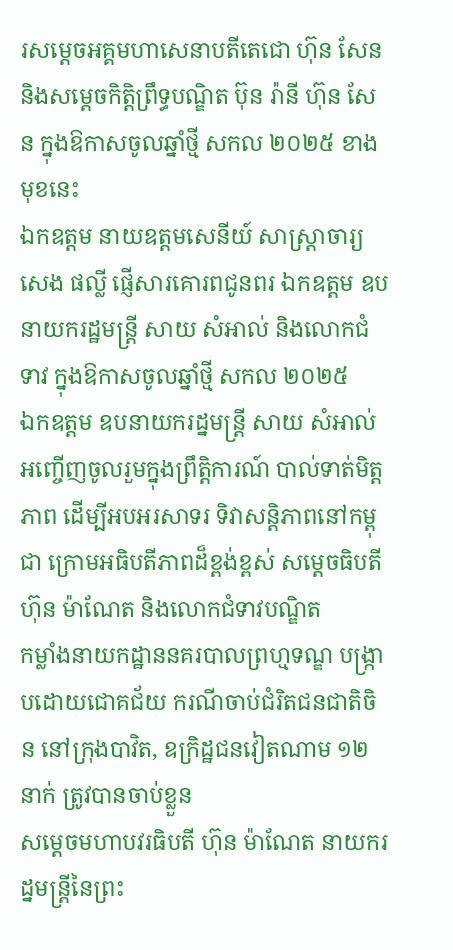រសម្តេចអគ្គមហាសេនាបតីតេជោ ហ៊ុន សែន និងសម្ដេចកិត្តិព្រឹទ្ធបណ្ឌិត ប៊ុន រ៉ានី ហ៊ុន សែន ក្នុងឱកាសចូលឆ្នាំថ្មី សកល ២០២៥ ខាងមុខនេះ
ឯកឧត្តម នាយឧត្តមសេនីយ៍ សាស្ត្រាចារ្យ សេង ផល្លី ផ្ញើសារគោរពជូនពរ ឯកឧត្ដម ឧបនាយករដ្ឋមន្ត្រី សាយ សំអាល់ និងលោកជំទាវ ក្នុងឱកាសចូលឆ្នាំថ្មី សកល ២០២៥
ឯកឧត្តម ឧបនាយករដ្នមន្ត្រី សាយ សំអាល់ អញ្ចើញចូលរួមក្នុងព្រឹត្តិការណ៍ បាល់ទាត់មិត្តភាព ដើម្បីអបអរសាទរ ទិវាសន្តិភាពនៅកម្ពុជា ក្រោមអធិបតីភាពដ៏ខ្ពង់ខ្ពស់ សម្តេចធិបតី ហ៊ុន ម៉ាណែត និងលោកជំទាវបណ្ឌិត
កម្លាំងនាយកដ្ឋាននគរបាលព្រហ្មទណ្ឌ បង្ក្រាបដោយជោគជ័យ ករណីចាប់ជំរិតជនជាតិចិន នៅក្រុងបាវិត, ឧក្រិដ្ឋជនវៀតណាម ១២នាក់ ត្រូវបានចាប់ខ្លួន
សម្ដេចមហាបវរធិបតី ហ៊ុន ម៉ាណែត នាយករដ្នមន្ត្រីនៃព្រះ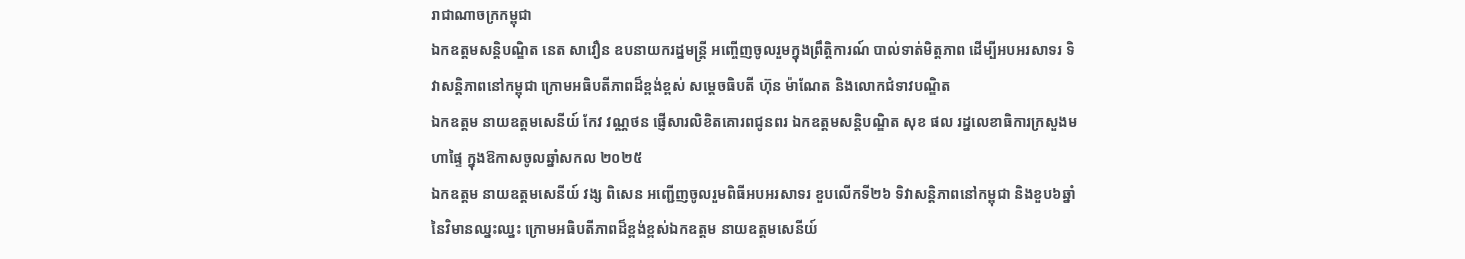រាជាណាចក្រកម្ពុជា
ឯកឧត្តមសន្តិបណ្ឌិត នេត សាវឿន ឧបនាយករដ្នមន្ត្រី អញ្ចើញចូលរួមក្នុងព្រឹត្តិការណ៍ បាល់ទាត់មិត្តភាព ដើម្បីអបអរសាទរ ទិវាសន្តិភាពនៅកម្ពុជា ក្រោមអធិបតីភាពដ៏ខ្ពង់ខ្ពស់ សម្តេចធិបតី ហ៊ុន ម៉ាណែត និងលោកជំទាវបណ្ឌិត
ឯកឧត្តម នាយឧត្តមសេនីយ៍ កែវ វណ្ណថន ផ្ញើសារលិខិតគោរពជូនពរ ឯកឧត្ដមសន្តិបណ្ឌិត សុខ ផល រដ្នលេខាធិការក្រសួងមហាផ្ទៃ ក្នុងឱកាសចូលឆ្នាំសកល ២០២៥
ឯកឧត្តម នាយឧត្តមសេនីយ៍ វង្ស ពិសេន អញ្ជើញចូលរួមពិធីអបអរសាទរ ខួបលើកទី២៦ ទិវាសន្តិភាពនៅកម្ពុជា និងខួប៦ឆ្នាំ នៃវិមានឈ្នះឈ្នះ ក្រោមអធិបតីភាពដ៏ខ្ពង់ខ្ពស់ឯកឧត្តម នាយឧត្តមសេនីយ៍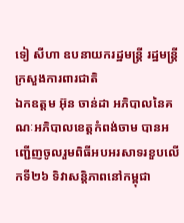ទៀ សីហា ឧបនាយករដ្ឋមន្ដ្រី រដ្ឋមន្រ្តីក្រសួងការពារជាតិ
ឯកឧត្តម អ៊ុន ចាន់ដា អភិបាលនៃគណៈអភិបាលខេត្តកំពង់ចាម បានអញ្ជើញចូលរួមពិធីអបអរសាទរខួបលើកទី២៦ ទិវាសន្តិភាពនៅកម្ពុជា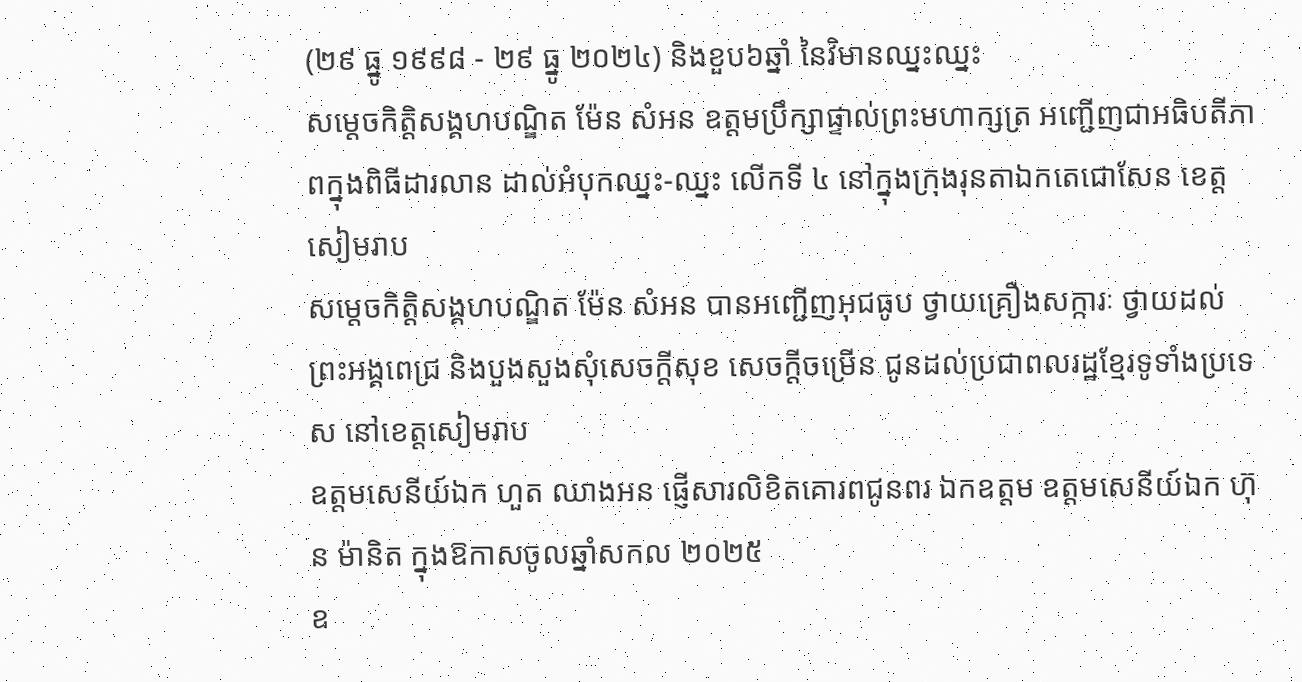(២៩ ធ្នូ ១៩៩៨ - ២៩ ធ្នូ ២០២៤) និងខួប៦ឆ្នាំ នៃវិមានឈ្នះឈ្នះ
សម្តេចកិត្តិសង្គហបណ្ឌិត ម៉ែន សំអន ឧត្តមប្រឹក្សាផ្ទាល់ព្រះមហាក្សត្រ អញ្ជើញជាអធិបតីភាពក្នុងពិធីដារលាន ដាល់អំបុកឈ្នះ-ឈ្នះ លើកទី ៤ នៅក្នុងក្រុងរុនតាឯកតេជោសែន ខេត្តសៀមរាប
សម្តេចកិត្តិសង្គហបណ្ឌិត ម៉ែន សំអន បានអញ្ជើញអុជធូប ថ្វាយគ្រឿងសក្ការៈ ថ្វាយដល់ ព្រះអង្គពេជ្រ និងបួងសួងសុំសេចក្ដីសុខ សេចក្ដីចម្រើន ជូនដល់ប្រជាពលរដ្ឋខ្មែរទូទាំងប្រទេស នៅខេត្តសៀមរាប
ឧត្តមសេនីយ៍ឯក ហួត ឈាងអន ផ្ញើសារលិខិតគោរពជូនពរ ឯកឧត្ដម ឧត្ដមសេនីយ៍ឯក ហ៊ុន ម៉ានិត ក្នុងឱកាសចូលឆ្នាំសកល ២០២៥
ឧ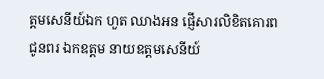ត្តមសេនីយ៍ឯក ហួត ឈាងអន ផ្ញើសារលិខិតគោរពជូនពរ ឯកឧត្ដម នាយឧត្ដមសេនីយ៍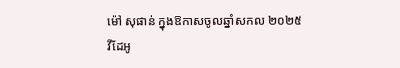ម៉ៅ សុផាន់ ក្នុងឱកាសចូលឆ្នាំសកល ២០២៥
វីដែអូ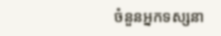ចំនួនអ្នកទស្សនា